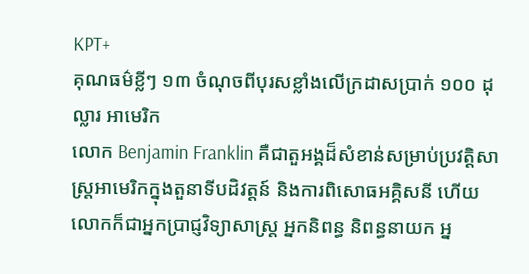KPT+
គុណធម៌ខ្លីៗ ១៣ ចំណុចពីបុរសខ្លាំងលើក្រដាសប្រាក់ ១០០ ដុល្លារ អាមេរិក
លោក Benjamin Franklin គឺជាតួអង្គដ៏សំខាន់សម្រាប់ប្រវត្តិសាស្រ្តអាមេរិកក្នុងតួនាទីបដិវត្តន៍ និងការពិសោធអគ្គិសនី ហើយលោកក៏ជាអ្នកប្រាជ្ញវិទ្យាសាស្រ្ត អ្នកនិពន្ធ និពន្ធនាយក អ្ន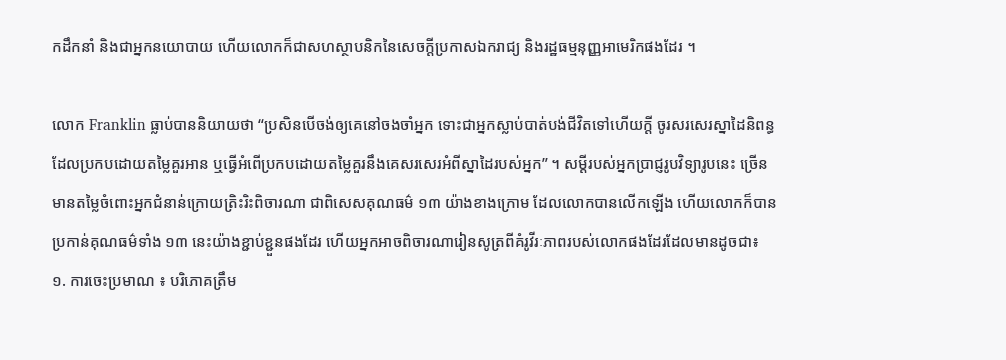កដឹកនាំ និងជាអ្នកនយោបាយ ហើយលោកក៏ជាសហស្ថាបនិកនៃសេចក្តីប្រកាសឯករាជ្យ និងរដ្ឋធម្មនុញ្ញអាមេរិកផងដែរ ។

លោក Franklin ធ្លាប់បាននិយាយថា “ប្រសិនបើចង់ឲ្យគេនៅចងចាំអ្នក ទោះជាអ្នកស្លាប់បាត់បង់ជីវិតទៅហើយក្តី ចូរសរសេរស្នាដៃនិពន្ធដែលប្រកបដោយតម្លៃគួរអាន ឬធ្វើអំពើប្រកបដោយតម្លៃគួរនឹងគេសរសេរអំពីស្នាដៃរបស់អ្នក” ។ សម្តីរបស់អ្នកប្រាជ្ញរូបវិទ្យារូបនេះ ច្រើនមានតម្លៃចំពោះអ្នកជំនាន់ក្រោយត្រិះរិះពិចារណា ជាពិសេសគុណធម៌ ១៣ យ៉ាងខាងក្រោម ដែលលោកបានលើកឡើង ហើយលោកក៏បានប្រកាន់គុណធម៌ទាំង ១៣ នេះយ៉ាងខ្ជាប់ខ្ជួនផងដែរ ហើយអ្នកអាចពិចារណារៀនសូត្រពីគំរូវីរៈភាពរបស់លោកផងដែរដែលមានដូចជា៖
១. ការចេះប្រមាណ ៖ បរិភោគត្រឹម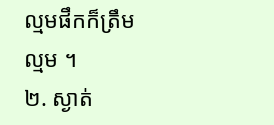ល្មមផឹកក៏ត្រឹមល្មម ។
២. ស្ងាត់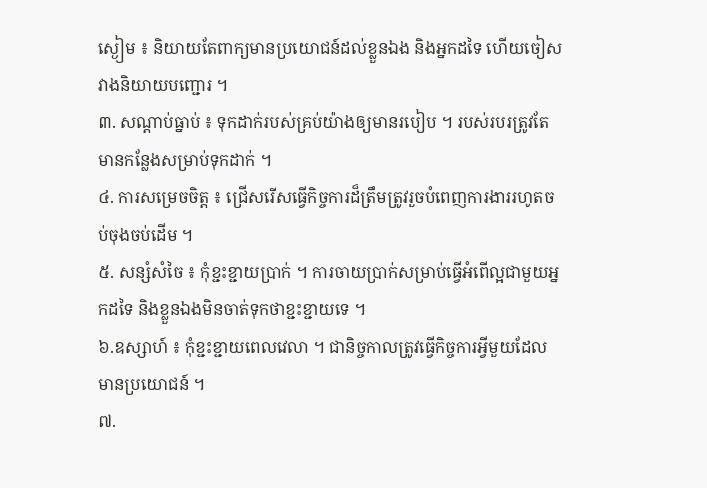ស្ងៀម ៖ និយាយតែពាក្យមានប្រយោជន៍ដល់ខ្លួនឯង និងអ្នកដទៃ ហើយចៀសវាងនិយាយបញ្ជោរ ។
៣. សណ្តាប់ធ្នាប់ ៖ ទុកដាក់របស់គ្រប់យ៉ាងឲ្យមានរបៀប ។ របស់របរត្រូវតែមានកន្លែងសម្រាប់ទុកដាក់ ។
៤. ការសម្រេចចិត្ត ៖ ជ្រើសរើសធ្វើកិច្ចការដ៏ត្រឹមត្រូវរួចបំពេញការងាររហូតចប់ចុងចប់ដើម ។
៥. សន្សំសំចៃ ៖ កុំខ្ជះខ្ជាយប្រាក់ ។ ការចាយប្រាក់សម្រាប់ធ្វើអំពើល្អជាមួយអ្នកដទៃ និងខ្លួនឯងមិនចាត់ទុកថាខ្ជះខ្ជាយទេ ។
៦.ឧស្សាហ៍ ៖ កុំខ្ជះខ្ជាយពេលវេលា ។ ជានិច្ចកាលត្រូវធ្វើកិច្ចការអ្វីមួយដែលមានប្រយោជន៍ ។
៧.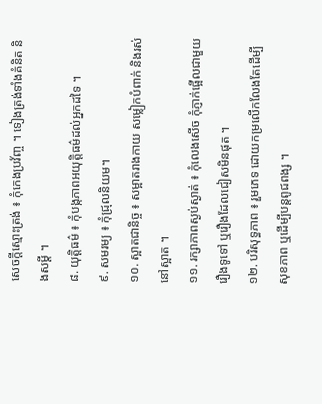សេចក្តីស្មោះត្រង់ ៖ កុំកេងប្រវ័ញ្ច ។ ទៀងត្រង់ទាំងគំនិត និងសម្តី ។
៨. យុត្តិធម៌ ៖ កុំបង្កភាពអយុត្តិធម៌ដល់អ្នកដទៃ ។
៩. សមរម្យ ៖ កុំជ្រុលនិយម។
១០. ស្អាតជានិច្ច ៖ សម្អាតរាងកាយ សម្លៀកបំពាក់ និងរស់នៅស្អាត ។
១១. រក្សាភាពស្ងប់ស្ងាត់ ៖ កុំលេងសើច កុំភ្ញាក់ផ្អើលជាមួយរឿងទូទៅ ឬរឿងដែលជៀសមិនផុត ។
១២. បរិសុទ្ធភាព ៖ រួមភេទ ដោយកម្រលើកលែងតែដើម្បីសុខភាព ឬដើម្បីបន្តពូជពង្ស ។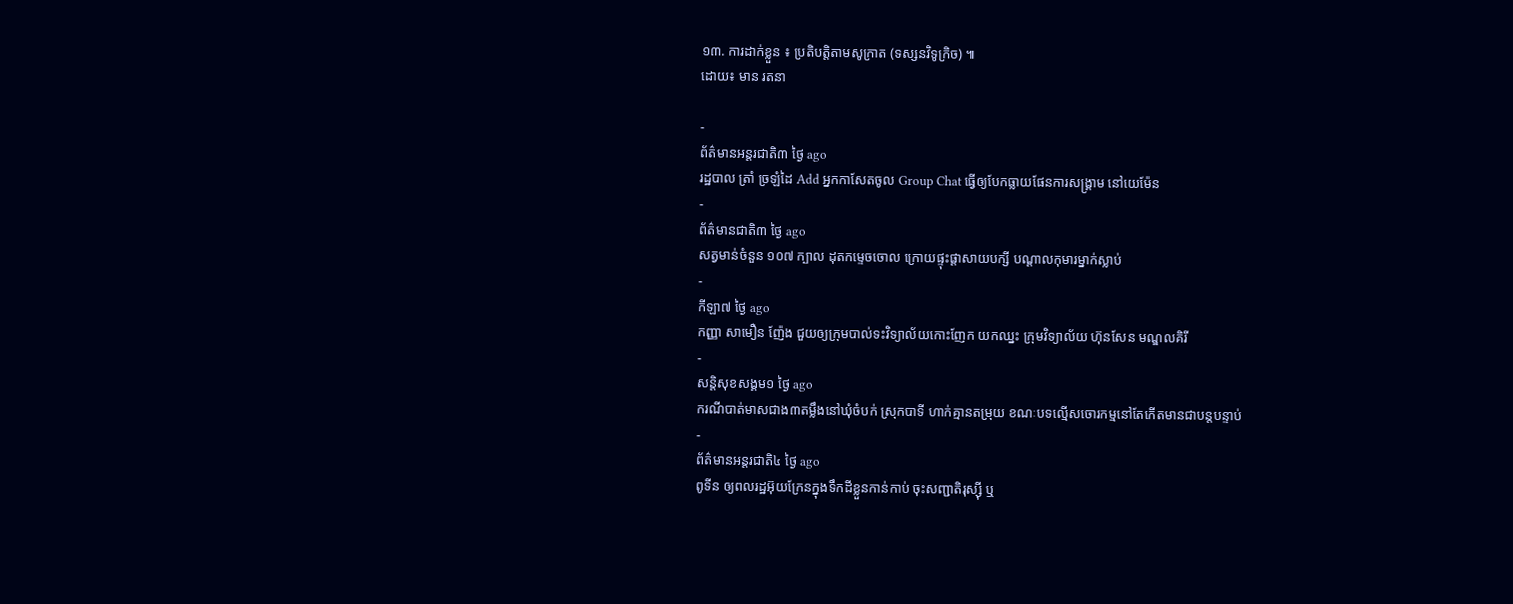១៣. ការដាក់ខ្លួន ៖ ប្រតិបត្តិតាមសូក្រាត (ទស្សនវិទូក្រិច) ៕
ដោយ៖ មាន រតនា

-
ព័ត៌មានអន្ដរជាតិ៣ ថ្ងៃ ago
រដ្ឋបាល ត្រាំ ច្រឡំដៃ Add អ្នកកាសែតចូល Group Chat ធ្វើឲ្យបែកធ្លាយផែនការសង្គ្រាម នៅយេម៉ែន
-
ព័ត៌មានជាតិ៣ ថ្ងៃ ago
សត្វមាន់ចំនួន ១០៧ ក្បាល ដុតកម្ទេចចោល ក្រោយផ្ទុះផ្ដាសាយបក្សី បណ្តាលកុមារម្នាក់ស្លាប់
-
កីឡា៧ ថ្ងៃ ago
កញ្ញា សាមឿន ញ៉ែង ជួយឲ្យក្រុមបាល់ទះវិទ្យាល័យកោះញែក យកឈ្នះ ក្រុមវិទ្យាល័យ ហ៊ុនសែន មណ្ឌលគិរី
-
សន្តិសុខសង្គម១ ថ្ងៃ ago
ករណីបាត់មាសជាង៣តម្លឹងនៅឃុំចំបក់ ស្រុកបាទី ហាក់គ្មានតម្រុយ ខណៈបទល្មើសចោរកម្មនៅតែកើតមានជាបន្តបន្ទាប់
-
ព័ត៌មានអន្ដរជាតិ៤ ថ្ងៃ ago
ពូទីន ឲ្យពលរដ្ឋអ៊ុយក្រែនក្នុងទឹកដីខ្លួនកាន់កាប់ ចុះសញ្ជាតិរុស្ស៊ី ឬ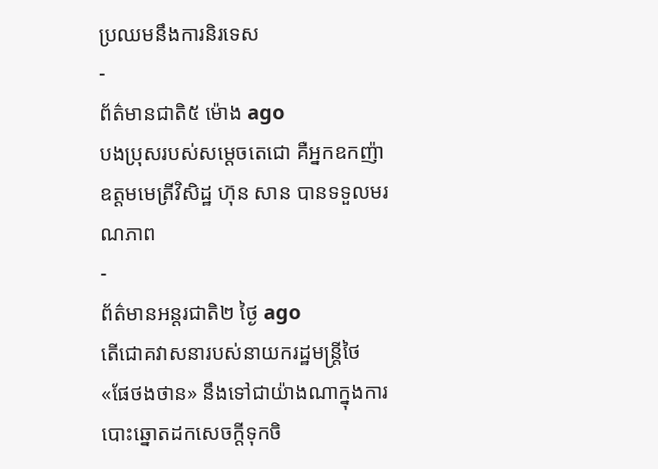ប្រឈមនឹងការនិរទេស
-
ព័ត៌មានជាតិ៥ ម៉ោង ago
បងប្រុសរបស់សម្ដេចតេជោ គឺអ្នកឧកញ៉ាឧត្តមមេត្រីវិសិដ្ឋ ហ៊ុន សាន បានទទួលមរណភាព
-
ព័ត៌មានអន្ដរជាតិ២ ថ្ងៃ ago
តើជោគវាសនារបស់នាយករដ្ឋមន្ត្រីថៃ «ផែថងថាន» នឹងទៅជាយ៉ាងណាក្នុងការបោះឆ្នោតដកសេចក្តីទុកចិ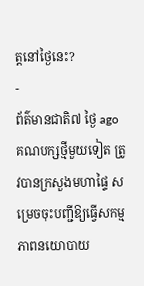ត្តនៅថ្ងៃនេះ?
-
ព័ត៌មានជាតិ៧ ថ្ងៃ ago
គណបក្សថ្មីមួយទៀត ត្រូវបានក្រសួងមហាផ្ទៃ សម្រេចចុះបញ្ជីឱ្យធ្វើសកម្មភាពនយោបាយ